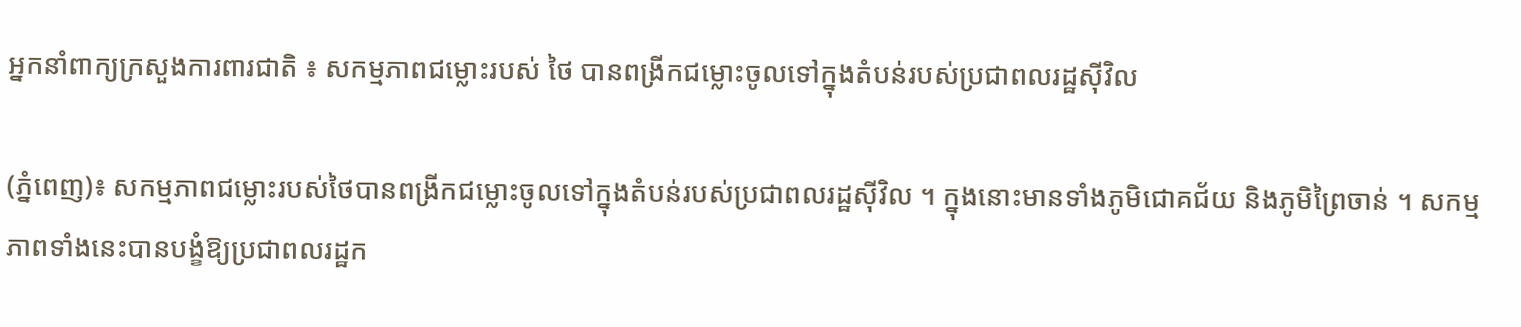អ្នកនាំពាក្យក្រសួងការពារជាតិ ៖ សកម្មភាពជម្លោះរបស់ ថៃ បានពង្រីកជម្លោះចូលទៅក្នុងតំបន់របស់ប្រជាពលរដ្ឋស៊ីវិល

(ភ្នំពេញ)៖ សកម្មភាពជម្លោះរបស់ថៃបានពង្រីកជម្លោះចូលទៅក្នុងតំបន់របស់ប្រជាពលរដ្ឋស៊ីវិល ។ ក្នុងនោះមានទាំងភូមិជោគជ័យ និងភូមិព្រៃចាន់ ។ សកម្មភាពទាំងនេះបានបង្ខំឱ្យប្រជាពលរដ្ឋក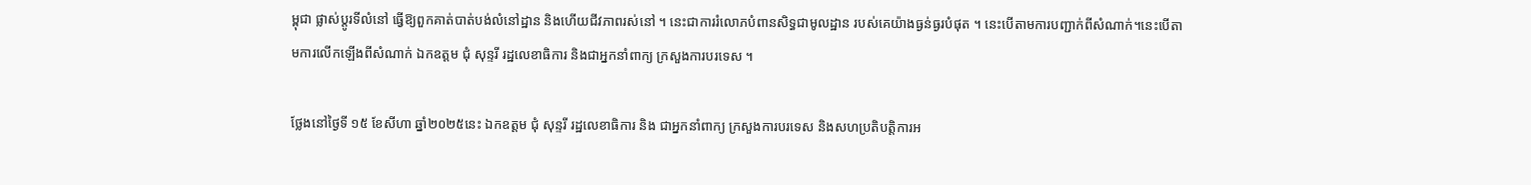ម្ពុជា ផ្លាស់ប្តូរទីលំនៅ ធ្វើឱ្យពួកគាត់បាត់បង់លំនៅដ្ឋាន និងហើយជីវភាពរស់នៅ ។ នេះជាការរំលោភបំពានសិទ្ធជាមូលដ្ឋាន របស់គេយ៉ាងធ្ងន់ធ្ងរបំផុត ។ នេះបើតាមការបញ្ជាក់ពីសំណាក់។នេះបើតាមការលើកឡើងពីសំណាក់ ឯកឧត្តម ជុំ សុន្ទរី រដ្ឋលេខាធិការ និងជាអ្នកនាំពាក្យ ក្រសួងការបរទេស ។

ថ្លែងនៅថ្ងៃទី ១៥ ខែសីហា ឆ្នាំ២០២៥នេះ ឯកឧត្តម ជុំ សុន្ទរី រដ្ឋលេខាធិការ និង ជាអ្នកនាំពាក្យ ក្រសួងការបរទេស និងសហប្រតិបត្តិការអ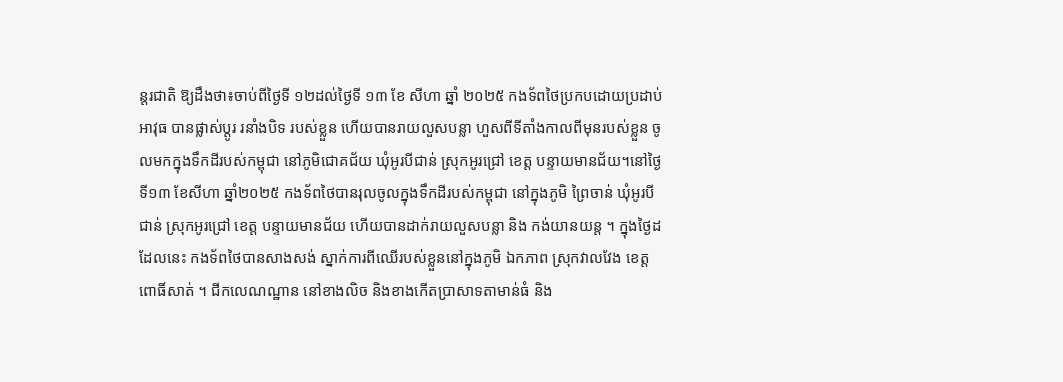ន្តរជាតិ ឱ្យដឹងថា៖ចាប់ពីថ្ងៃទី ១២ដល់ថ្ងៃទី ១៣ ខែ សីហា ឆ្នាំ ២០២៥ កងទ័ពថៃប្រកបដោយប្រដាប់អាវុធ បានផ្លាស់ប្តូរ រនាំងបិទ របស់ខ្លួន ហើយបានរាយលួសបន្លា ហួសពីទីតាំងកាលពីមុនរបស់ខ្លួន ចូលមកក្នុងទឹកដីរបស់កម្ពុជា នៅភូមិជោគជ័យ ឃុំអូរបីជាន់ ស្រុកអូរជ្រៅ ខេត្ត បន្ទាយមានជ័យ។នៅថ្ងៃទី១៣ ខែសីហា ឆ្នាំ២០២៥ កងទ័ពថៃបានរុលចូលក្នុងទឹកដីរបស់កម្ពុជា នៅក្នុងភូមិ ព្រៃចាន់ ឃុំអូរបីជាន់ ស្រុកអូរជ្រៅ ខេត្ត បន្ទាយមានជ័យ ហើយបានដាក់រាយលួសបន្លា និង កង់យានយន្ត ។ ក្នុងថ្ងៃដដែលនេះ កងទ័ពថៃបានសាងសង់ ស្នាក់ការពីឈើរបស់ខ្លួននៅក្នុងភូមិ ឯកភាព ស្រុកវាលវែង ខេត្តពោធិ៍សាត់ ។ ជីកលេណណ្ឋាន នៅខាងលិច និងខាងកើតប្រាសាទតាមាន់ធំ និង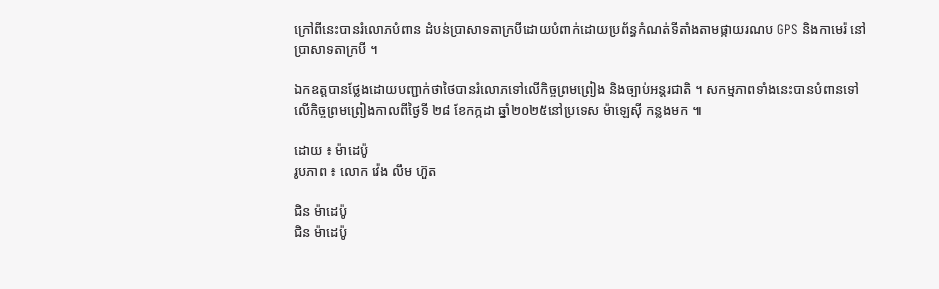ក្រៅពីនេះបានរំលោភបំពាន ដំបន់ប្រាសាទតាក្របីដោយបំពាក់ដោយប្រព័ន្ធកំណត់ទីតាំងតាមផ្កាយរណប GPS និងកាមេរ៉ នៅប្រាសាទតាក្របី ។

ឯកឧត្តបានថ្លែងដោយបញ្ជាក់ថាថៃបានរំលោភទៅលើកិច្ចព្រមព្រៀង និងច្បាប់អន្តរជាតិ ។ សកម្មភាពទាំងនេះបានបំពានទៅលើកិច្ចព្រមព្រៀងកាលពីថ្ងៃទី ២៨ ខែកក្កដា ឆ្នាំ២០២៥នៅប្រទេស ម៉ាឡេស៊ី កន្លងមក ៕

ដោយ ៖ ម៉ាដេប៉ូ
រូបភាព ៖ លោក វ៉េង លឹម ហ៊ួត

ជិន ម៉ាដេប៉ូ
ជិន ម៉ាដេប៉ូ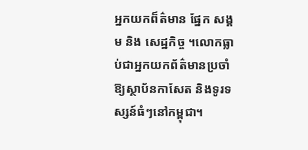អ្នកយកព៏ត៌មាន ផ្នែក សង្គម និង សេដ្ឋកិច្ច ។លោកធ្លាប់ជាអ្នកយកព័ត៌មានប្រចាំឱ្យស្ថាប័នកាសែត និងទូរទស្សន៍ធំៗនៅកម្ពុជា។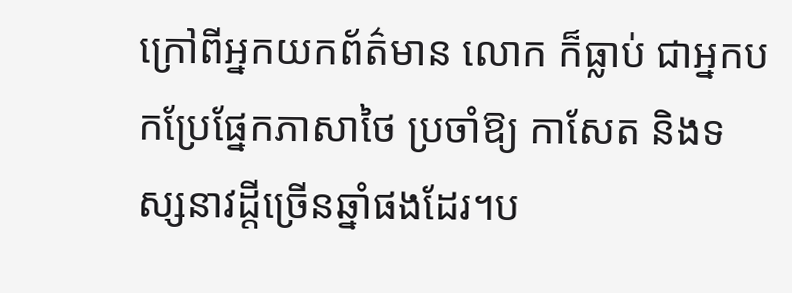ក្រៅពីអ្នកយកព័ត៌មាន លោក ក៏ធ្លាប់ ជាអ្នកបកប្រែផ្នែកភាសាថៃ ប្រចាំឱ្យ កាសែត និងទស្សនាវដ្តីច្រើនឆ្នាំផងដែរ។ប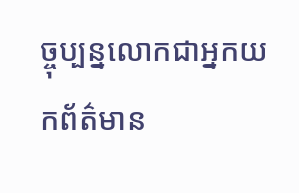ច្ចុប្បន្នលោកជាអ្នកយកព័ត៌មាន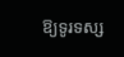ឱ្យទូរទស្ស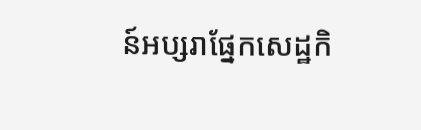ន៍អប្សរាផ្នែកសេដ្ឋកិ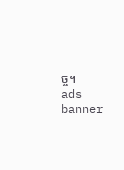ច្ច។
ads banner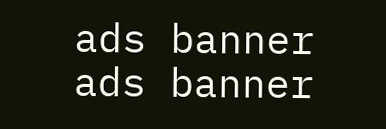ads banner
ads banner